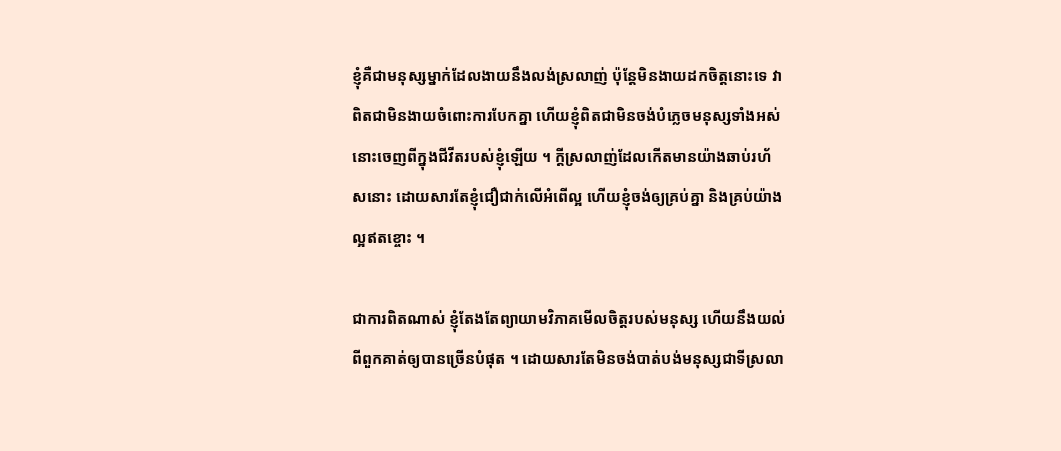ខ្ញុំគឺជាមនុស្សម្នាក់ដែលងាយនឹងលង់ស្រលាញ់ ប៉ុន្តែមិនងាយដកចិត្តនោះទេ វាពិតជាមិនងាយចំពោះការបែកគ្នា ហើយខ្ញុំពិតជាមិនចង់បំភ្លេចមនុស្សទាំងអស់នោះចេញពីក្នុងជីវីតរបស់ខ្ញុំឡើយ ។ ក្តីស្រលាញ់ដែលកើតមានយ៉ាងឆាប់រហ័សនោះ ដោយសារតែខ្ញុំជឿជាក់លើអំពើល្អ ហើយខ្ញុំចង់ឲ្យគ្រប់គ្នា និងគ្រប់យ៉ាងល្អឥតខ្ចោះ ។

ជាការពិតណាស់ ខ្ញុំតែងតែព្យាយាមវិភាគមើលចិត្តរបស់មនុស្ស ហើយនឹងយល់ពីពួកគាត់ឲ្យបានច្រើនបំផុត ។ ដោយសារតែមិនចង់បាត់បង់មនុស្សជាទីស្រលា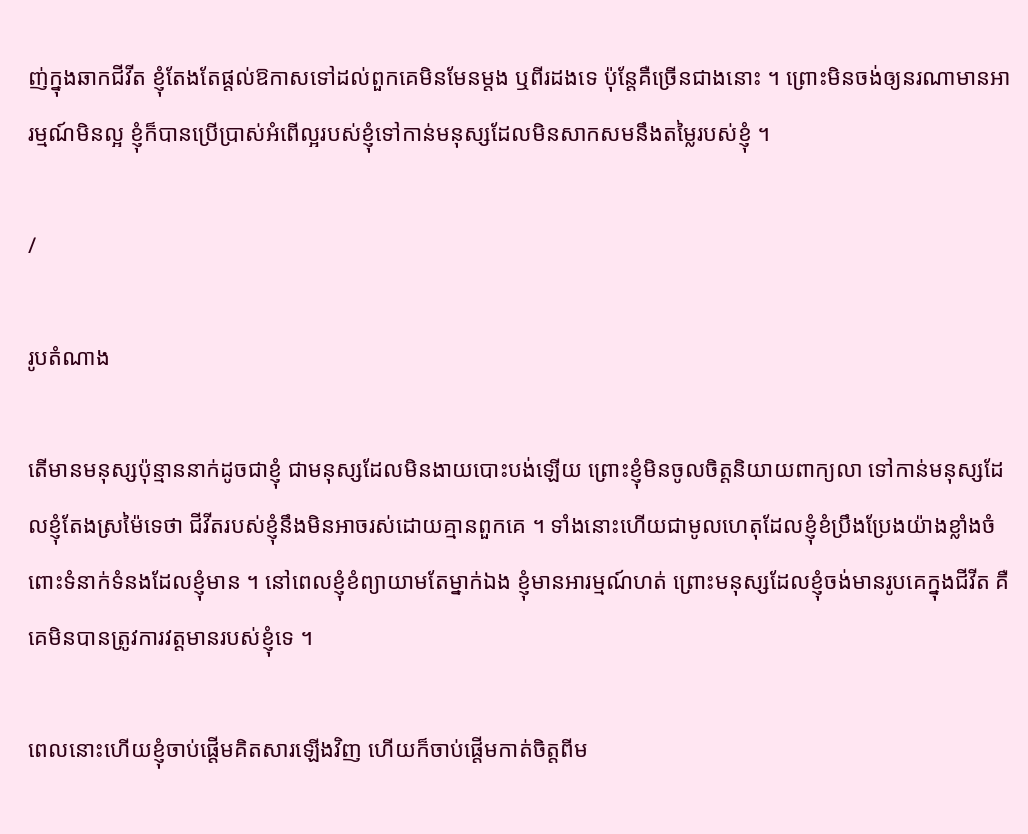ញ់ក្នុងឆាកជីវីត ខ្ញុំតែងតែផ្តល់ឱកាសទៅដល់ពួកគេមិនមែនម្តង ឬពីរដងទេ ប៉ុន្តែគឺច្រើនជាងនោះ ។ ព្រោះមិនចង់ឲ្យនរណាមានអារម្មណ៍មិនល្អ ខ្ញុំក៏បានប្រើប្រាស់អំពើល្អរបស់ខ្ញុំទៅកាន់មនុស្សដែលមិនសាកសមនឹងតម្លៃរបស់ខ្ញុំ ។

/

រូបតំណាង

តើមានមនុស្សប៉ុន្មាននាក់ដូចជាខ្ញុំ ជាមនុស្សដែលមិនងាយបោះបង់ឡើយ ព្រោះខ្ញុំមិនចូលចិត្តនិយាយពាក្យលា ទៅកាន់មនុស្សដែលខ្ញុំតែងស្រម៉ៃទេថា ជីវីតរបស់ខ្ញុំនឹងមិនអាចរស់ដោយគ្មានពួកគេ ។ ទាំងនោះហើយជាមូលហេតុដែលខ្ញុំខំប្រឹងប្រែងយ៉ាងខ្លាំងចំពោះទំនាក់ទំនងដែលខ្ញុំមាន ។ នៅពេលខ្ញុំខំព្យាយាមតែម្នាក់ឯង ខ្ញុំមានអារម្មណ៍ហត់ ព្រោះមនុស្សដែលខ្ញុំចង់មានរូបគេក្នុងជីវីត គឺគេមិនបានត្រូវការវត្តមានរបស់ខ្ញុំទេ ។

ពេលនោះហើយខ្ញុំចាប់ផ្តើមគិតសារឡើងវិញ ហើយក៏ចាប់ផ្តើមកាត់ចិត្តពីម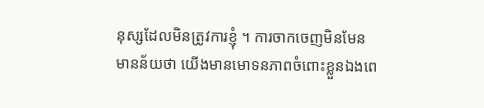នុស្សដែលមិនត្រូវការខ្ញុំ ។ ការចាកចេញមិនមែនមានន័យថា យើងមានមោទនភាពចំពោះខ្លួនឯងពេ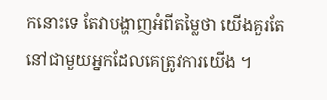កនោះទេ តែវាបង្ហាញអំពីតម្លៃថា យើងគួរតែនៅជាមួយអ្នកដែលគេត្រូវការយើង ។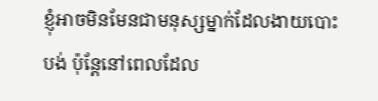ខ្ញុំអាចមិនមែនជាមនុស្សម្នាក់ដែលងាយបោះបង់ ប៉ុន្តែនៅពេលដែល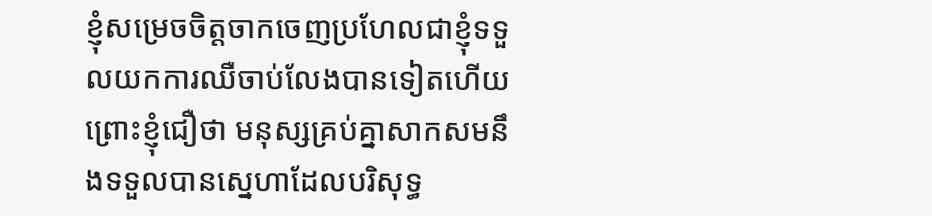ខ្ញុំសម្រេចចិត្តចាកចេញប្រហែលជាខ្ញុំទទួលយកការឈឺចាប់លែងបានទៀតហើយ ព្រោះខ្ញុំជឿថា មនុស្សគ្រប់គ្នាសាកសមនឹងទទួលបានស្នេហាដែលបរិសុទ្ធ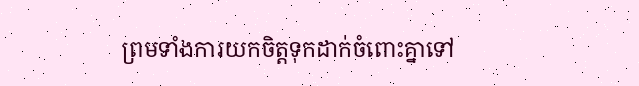ព្រមទាំងការយកចិត្តទុកដាក់ចំពោះគ្នាទៅ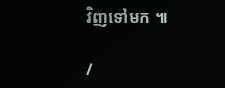វិញទៅមក ៕

/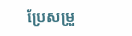ប្រែសម្រួ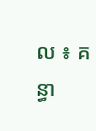ល ៖ គន្ធា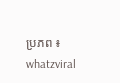ប្រភព ៖ whatzviral